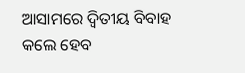ଆସାମରେ ଦ୍ୱିତୀୟ ବିବାହ କଲେ ହେବ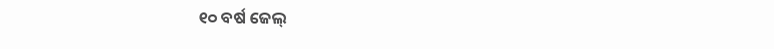୧୦ ବର୍ଷ ଜେଲ୍‌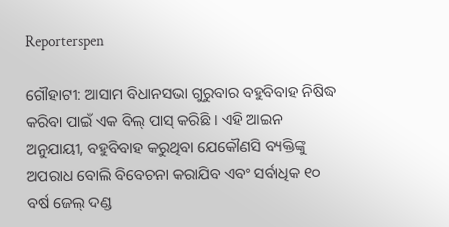Reporterspen

ଗୌହାଟୀ: ଆସାମ ବିଧାନସଭା ଗୁରୁବାର ବହୁବିବାହ ନିଷିଦ୍ଧ କରିବା ପାଇଁ ଏକ ବିଲ୍ ପାସ୍ କରିଛି । ଏହି ଆଇନ ଅନୁଯାୟୀ, ବହୁବିବାହ କରୁଥିବା ଯେକୌଣସି ବ୍ୟକ୍ତିଙ୍କୁ ଅପରାଧ ବୋଲି ବିବେଚନା କରାଯିବ ଏବଂ ସର୍ବାଧିକ ୧୦ ବର୍ଷ ଜେଲ୍ ଦଣ୍ଡ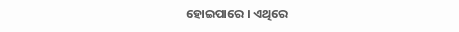ହୋଇପାରେ । ଏଥିରେ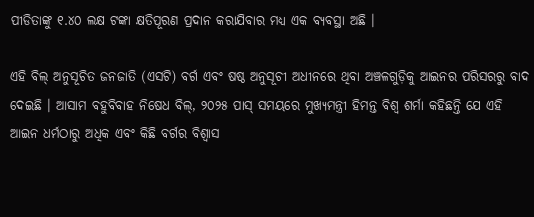ପୀଡିତାଙ୍କୁ ୧.୪୦ ଲକ୍ଷ ଟଙ୍କା କ୍ଷତିପୂରଣ ପ୍ରଦାନ କରାଯିବାର ମଧ୍ୟ ଏକ ବ୍ୟବସ୍ଥା ଅଛି ।

ଏହି ବିଲ୍ ଅନୁସୂଚିତ ଜନଜାତି (ଏସଟି) ବର୍ଗ ଏବଂ ଷଷ୍ଠ ଅନୁସୂଚୀ ଅଧୀନରେ ଥିବା ଅଞ୍ଚଳଗୁଡ଼ିକୁ ଆଇନର ପରିସରରୁ ବାଦ ଦେଇଛି । ଆସାମ ବହୁବିବାହ ନିଷେଧ ବିଲ୍‌, ୨୦୨୫ ପାସ୍ ସମୟରେ ମୁଖ୍ୟମନ୍ତ୍ରୀ ହିମନ୍ତ ବିଶ୍ୱ ଶର୍ମା କହିଛନ୍ତି ଯେ ଏହି ଆଇନ ଧର୍ମଠାରୁ ଅଧିକ ଏବଂ କିଛି ବର୍ଗର ବିଶ୍ୱାସ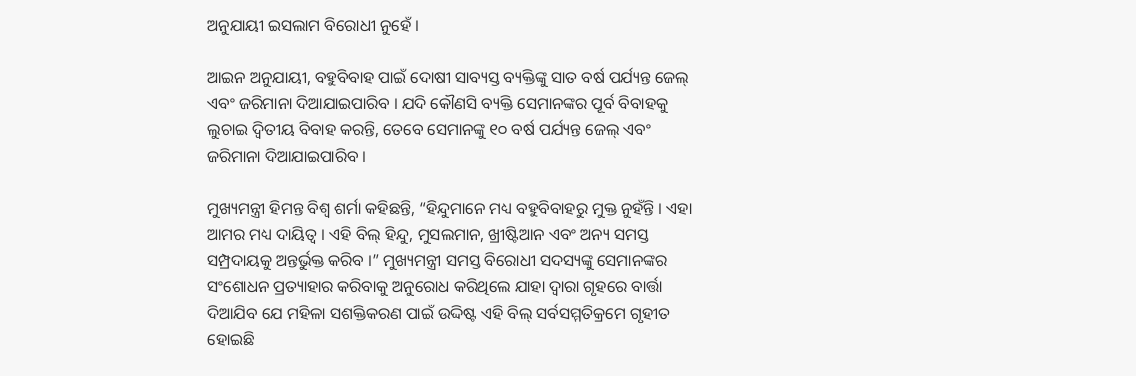ଅନୁଯାୟୀ ଇସଲାମ ବିରୋଧୀ ନୁହେଁ ।

ଆଇନ ଅନୁଯାୟୀ, ବହୁବିବାହ ପାଇଁ ଦୋଷୀ ସାବ୍ୟସ୍ତ ବ୍ୟକ୍ତିଙ୍କୁ ସାତ ବର୍ଷ ପର୍ଯ୍ୟନ୍ତ ଜେଲ୍ ଏବଂ ଜରିମାନା ଦିଆଯାଇପାରିବ । ଯଦି କୌଣସି ବ୍ୟକ୍ତି ସେମାନଙ୍କର ପୂର୍ବ ବିବାହକୁ ଲୁଚାଇ ଦ୍ୱିତୀୟ ବିବାହ କରନ୍ତି, ତେବେ ସେମାନଙ୍କୁ ୧୦ ବର୍ଷ ପର୍ଯ୍ୟନ୍ତ ଜେଲ୍ ଏବଂ ଜରିମାନା ଦିଆଯାଇପାରିବ ।

ମୁଖ୍ୟମନ୍ତ୍ରୀ ହିମନ୍ତ ବିଶ୍ୱ ଶର୍ମା କହିଛନ୍ତି, “ହିନ୍ଦୁମାନେ ମଧ୍ୟ ବହୁବିବାହରୁ ମୁକ୍ତ ନୁହଁନ୍ତି । ଏହା ଆମର ମଧ୍ୟ ଦାୟିତ୍ୱ । ଏହି ବିଲ୍ ହିନ୍ଦୁ, ମୁସଲମାନ, ଖ୍ରୀଷ୍ଟିଆନ ଏବଂ ଅନ୍ୟ ସମସ୍ତ ସମ୍ପ୍ରଦାୟକୁ ଅନ୍ତର୍ଭୁକ୍ତ କରିବ ।” ମୁଖ୍ୟମନ୍ତ୍ରୀ ସମସ୍ତ ବିରୋଧୀ ସଦସ୍ୟଙ୍କୁ ସେମାନଙ୍କର ସଂଶୋଧନ ପ୍ରତ୍ୟାହାର କରିବାକୁ ଅନୁରୋଧ କରିଥିଲେ ଯାହା ଦ୍ୱାରା ଗୃହରେ ବାର୍ତ୍ତା ଦିଆଯିବ ଯେ ମହିଳା ସଶକ୍ତିକରଣ ପାଇଁ ଉଦ୍ଦିଷ୍ଟ ଏହି ବିଲ୍ ସର୍ବସମ୍ମତିକ୍ରମେ ଗୃହୀତ ହୋଇଛି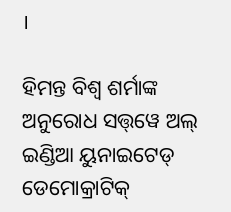।

ହିମନ୍ତ ବିଶ୍ୱ ଶର୍ମାଙ୍କ ଅନୁରୋଧ ସତ୍ତ୍‌ୱେ ଅଲ୍ ଇଣ୍ଡିଆ ୟୁନାଇଟେଡ୍ ଡେମୋକ୍ରାଟିକ୍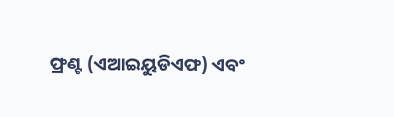ଫ୍ରଣ୍ଟ (ଏଆଇୟୁଡିଏଫ) ଏବଂ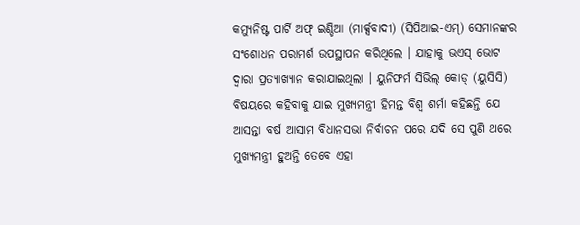କମ୍ୟୁନିଷ୍ଟ ପାର୍ଟି ଅଫ୍ ଇଣ୍ଡିଆ (ମାର୍କ୍ସବାଦୀ) (ସିପିଆଇ-ଏମ୍‌) ସେମାନଙ୍କର ସଂଶୋଧନ ପରାମର୍ଶ ଉପସ୍ଥାପନ କରିଥିଲେ । ଯାହାକୁ ଭଏସ୍ ଭୋଟ ଦ୍ୱାରା ପ୍ରତ୍ୟାଖ୍ୟାନ କରାଯାଇଥିଲା । ୟୁନିଫର୍ମ ସିଭିଲ୍ କୋଡ୍ (ୟୁସିସି) ବିଷୟରେ କହିବାକୁ ଯାଇ ମୁଖ୍ୟମନ୍ତ୍ରୀ ହିମନ୍ତ ବିଶ୍ୱ ଶର୍ମା କହିଛନ୍ତି ଯେ ଆସନ୍ତା ବର୍ଷ ଆସାମ ବିଧାନସଭା ନିର୍ବାଚନ ପରେ ଯଦି ସେ ପୁଣି ଥରେ ମୁଖ୍ୟମନ୍ତ୍ରୀ ହୁଅନ୍ତି ତେବେ ଏହା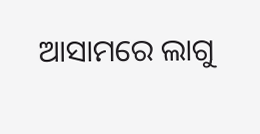ଆସାମରେ ଲାଗୁ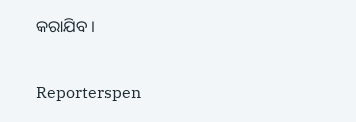କରାଯିବ ।


Reporterspen